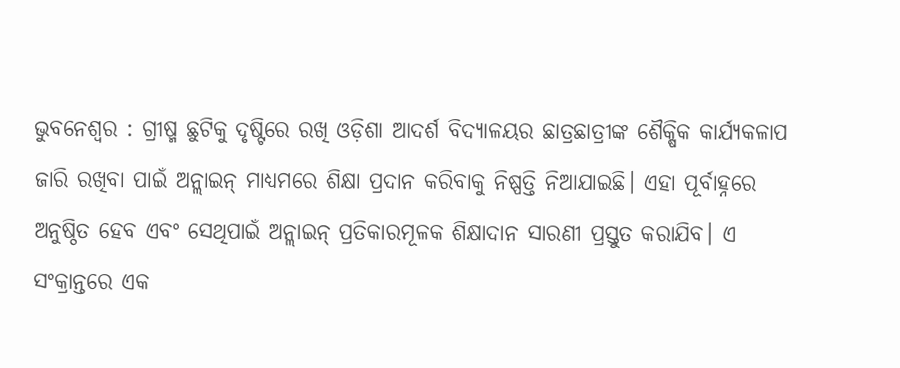ଭୁବନେଶ୍ୱର : ଗ୍ରୀଷ୍ମ ଛୁଟିକୁ ଦୃଷ୍ଟିରେ ରଖି ଓଡ଼ିଶା ଆଦର୍ଶ ବିଦ୍ୟାଳୟର ଛାତ୍ରଛାତ୍ରୀଙ୍କ ଶୈକ୍ଷିକ କାର୍ଯ୍ୟକଳାପ ଜାରି ରଖିବା ପାଇଁ ଅନ୍ଲାଇନ୍ ମାଧ୍ୟମରେ ଶିକ୍ଷା ପ୍ରଦାନ କରିବାକୁ ନିଷ୍ପତ୍ତି ନିଆଯାଇଛି। ଏହା ପୂର୍ବାହ୍ନରେ ଅନୁଷ୍ଠିତ ହେବ ଏବଂ ସେଥିପାଇଁ ଅନ୍ଲାଇନ୍ ପ୍ରତିକାରମୂଳକ ଶିକ୍ଷାଦାନ ସାରଣୀ ପ୍ରସ୍ତୁତ କରାଯିବ। ଏ ସଂକ୍ରାନ୍ତରେ ଏକ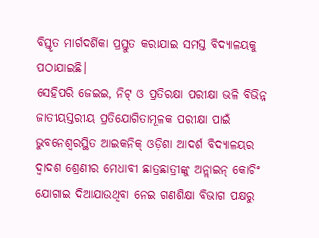ବିସ୍ତୃତ ମାର୍ଗଦର୍ଶିକା ପ୍ରସ୍ତୁତ କରାଯାଇ ସମସ୍ତ ବିଦ୍ୟାଳୟକୁ ପଠାଯାଇଛି।
ସେହିପରି ଜେଇଇ, ନିଟ୍ ଓ ପ୍ରତିରକ୍ଷା ପରୀକ୍ଷା ଭଳି ବିଭିନ୍ନ ଜାତୀୟସ୍ତରୀୟ ପ୍ରତିଯୋଗିତାମୂଳକ ପରୀକ୍ଷା ପାଇଁ ଭୁବନେଶ୍ୱରସ୍ଥିତ ଆଇକନିକ୍ ଓଡ଼ିଶା ଆଦର୍ଶ ବିଦ୍ୟାଳୟର ଦ୍ୱାଦଶ ଶ୍ରେଣୀର ମେଧାବୀ ଛାତ୍ରଛାତ୍ରୀଙ୍କୁ ଅନ୍ଲାଇନ୍ କୋଚିଂ ଯୋଗାଇ ଦିଆଯାଉଥିବା ନେଇ ଗଣଶିକ୍ଷା ବିଭାଗ ପକ୍ଷରୁ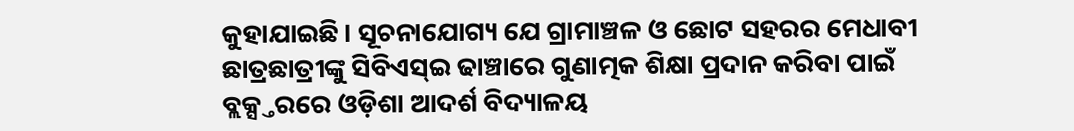କୁହାଯାଇଛି। ସୂଚନାଯୋଗ୍ୟ ଯେ ଗ୍ରାମାଞ୍ଚଳ ଓ ଛୋଟ ସହରର ମେଧାବୀ ଛାତ୍ରଛାତ୍ରୀଙ୍କୁ ସିବିଏସ୍ଇ ଢାଞ୍ଚାରେ ଗୁଣାତ୍ମକ ଶିକ୍ଷା ପ୍ରଦାନ କରିବା ପାଇଁ ବ୍ଲକ୍ସ୍ତରରେ ଓଡ଼ିଶା ଆଦର୍ଶ ବିଦ୍ୟାଳୟ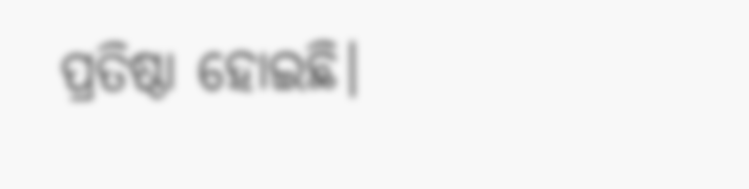ପ୍ରତିଷ୍ଠା ହୋଇଛି।